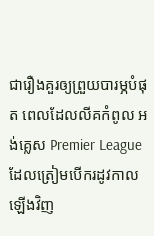ជារឿងគួរឲ្យព្រួយបារម្ភបំផុត ពេលដែលលីគកំពូល អង់គ្លេស Premier League ដែលត្រៀមបើករដូវកាលឡើងវិញ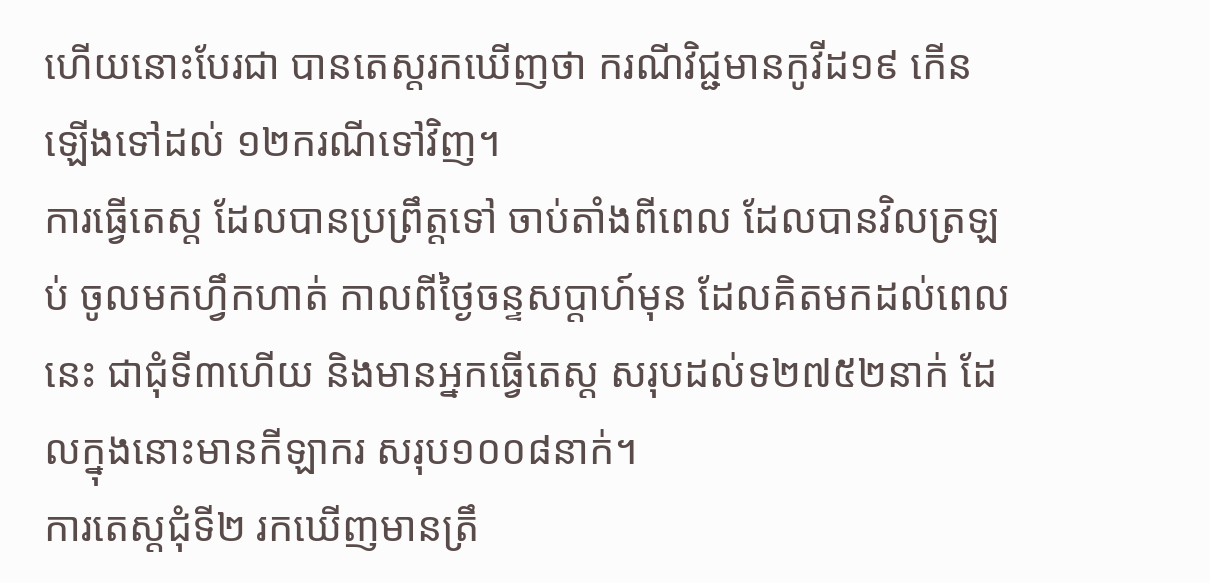ហើយនោះបែរជា បានតេស្តរកឃើញថា ករណីវិជ្ជមានកូវីដ១៩ កើនឡើងទៅដល់ ១២ករណីទៅវិញ។
ការធ្វើតេស្ត ដែលបានប្រព្រឹត្តទៅ ចាប់តាំងពីពេល ដែលបានវិលត្រឡប់ ចូលមកហ្វឹកហាត់ កាលពីថ្ងៃចន្ទសប្តាហ៍មុន ដែលគិតមកដល់ពេលនេះ ជាជុំទី៣ហើយ និងមានអ្នកធ្វើតេស្ត សរុបដល់ទ២៧៥២នាក់ ដែលក្នុងនោះមានកីឡាករ សរុប១០០៨នាក់។
ការតេស្តជុំទី២ រកឃើញមានត្រឹ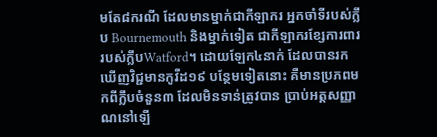មតែ៨ករណី ដែលមានម្នាក់ជាកីឡាករ អ្នកចាំទីរបស់ក្លឹប Bournemouth និងម្នាក់ទៀត ជាកីឡាករខ្សែការពារ របស់ក្លឹបWatford។ ដោយឡែក៤នាក់ ដែលបានរកឃើញវិជ្ជមានកូវីដ១៩ បន្ថែមទៀតនោះ គឺមានប្រភពមកពីក្លឹបចំនួន៣ ដែលមិនទាន់ត្រូវបាន ប្រាប់អត្តសញ្ញាណនៅឡើ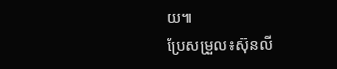យ៕
ប្រែសម្រួល៖ស៊ុនលី